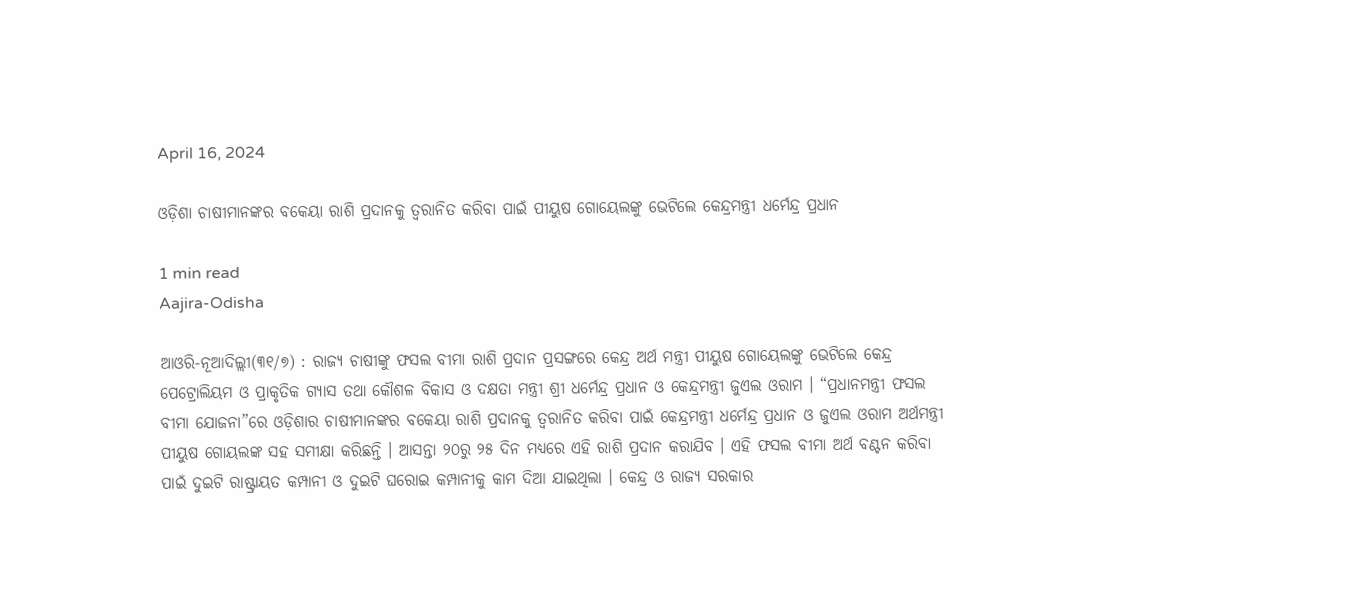April 16, 2024

ଓଡ଼ିଶା ଚାଷୀମାନଙ୍କର ବକେୟା ରାଶି ପ୍ରଦାନକୁ ତ୍ୱରାନିତ କରିବା ପାଇଁ ପୀୟୁଷ ଗୋୟେଲଙ୍କୁ ଭେଟିଲେ କେନ୍ଦ୍ରମନ୍ତ୍ରୀ ଧର୍ମେନ୍ଦ୍ର ପ୍ରଧାନ

1 min read
Aajira-Odisha

ଆଓରି-ନୂଆଦିଲ୍ଲୀ(୩୧/୭) : ରାଜ୍ୟ ଚାଷୀଙ୍କୁ ଫସଲ ବୀମା ରାଶି ପ୍ରଦାନ ପ୍ରସଙ୍ଗରେ କେନ୍ଦ୍ର ଅର୍ଥ ମନ୍ତ୍ରୀ ପୀୟୁଷ ଗୋୟେଲଙ୍କୁ ଭେଟିଲେ କେନ୍ଦ୍ର ପେଟ୍ରୋଲିୟମ ଓ ପ୍ରାକୃତିକ ଗ୍ୟାସ ତଥା କୌଶଳ ବିକାସ ଓ ଦକ୍ଷତା ମନ୍ତ୍ରୀ ଶ୍ରୀ ଧର୍ମେନ୍ଦ୍ର ପ୍ରଧାନ ଓ କେନ୍ଦ୍ରମନ୍ତ୍ରୀ ଜୁଏଲ ଓରାମ । “ପ୍ରଧାନମନ୍ତ୍ରୀ ଫସଲ ବୀମା ଯୋଜନା”ରେ ଓଡ଼ିଶାର ଚାଷୀମାନଙ୍କର ବକେୟା ରାଶି ପ୍ରଦାନକୁ ତ୍ୱରାନିତ କରିବା ପାଇଁ କେନ୍ଦ୍ରମନ୍ତ୍ରୀ ଧର୍ମେନ୍ଦ୍ର ପ୍ରଧାନ ଓ ଜୁଏଲ ଓରାମ ଅର୍ଥମନ୍ତ୍ରୀ ପୀୟୁଷ ଗୋୟଲଙ୍କ ସହ ସମୀକ୍ଷା କରିଛନ୍ତି । ଆସନ୍ତା ୨୦ରୁ ୨୫ ଦିନ ମଧ୍ୟରେ ଏହି ରାଶି ପ୍ରଦାନ କରାଯିବ । ଏହି ଫସଲ ବୀମା ଅର୍ଥ ବଣ୍ଟନ କରିବା ପାଇଁ ଦୁଇଟି ରାଷ୍ଟ୍ରାୟତ କମ୍ପାନୀ ଓ ଦୁଇଟି ଘରୋଇ କମ୍ପାନୀକୁ କାମ ଦିଆ ଯାଇଥିଲା । କେନ୍ଦ୍ର ଓ ରାଜ୍ୟ ସରକାର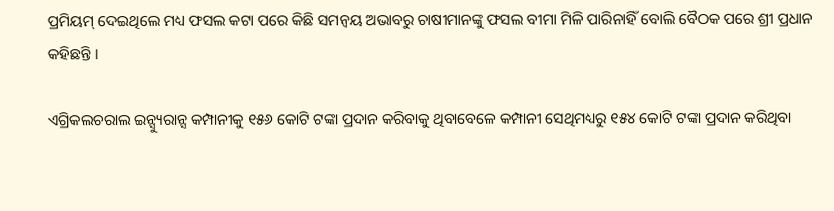ପ୍ରମିୟମ୍ ଦେଇଥିଲେ ମଧ୍ୟ ଫସଲ କଟା ପରେ କିଛି ସମନ୍ୱୟ ଅଭାବରୁ ଚାଷୀମାନଙ୍କୁ ଫସଲ ବୀମା ମିଳି ପାରିନାହିଁ ବୋଲି ବୈଠକ ପରେ ଶ୍ରୀ ପ୍ରଧାନ କହିଛନ୍ତି ।

ଏଗ୍ରିକଲଚରାଲ ଇନ୍ସ୍ୟୁରାନ୍ସ କମ୍ପାନୀକୁ ୧୫୬ କୋଟି ଟଙ୍କା ପ୍ରଦାନ କରିବାକୁ ଥିବାବେଳେ କମ୍ପାନୀ ସେଥିମଧ୍ୟରୁ ୧୫୪ କୋଟି ଟଙ୍କା ପ୍ରଦାନ କରିଥିବା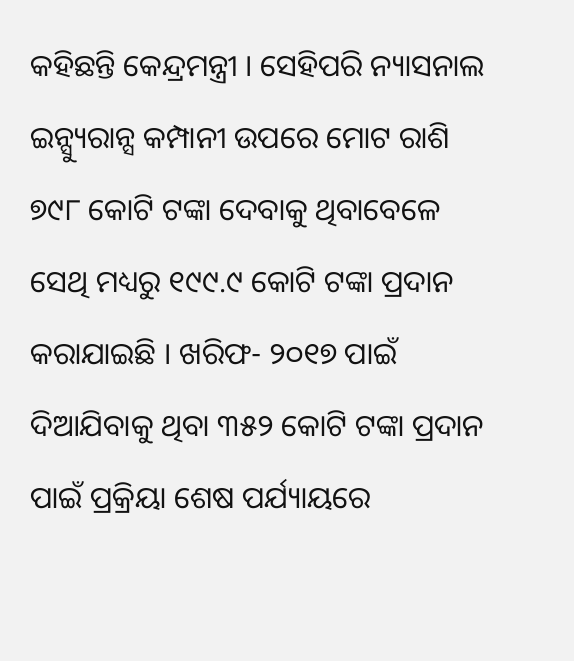କହିଛନ୍ତି କେନ୍ଦ୍ରମନ୍ତ୍ରୀ । ସେହିପରି ନ୍ୟାସନାଲ ଇନ୍ସ୍ୟୁରାନ୍ସ କମ୍ପାନୀ ଉପରେ ମୋଟ ରାଶି ୭୯୮ କୋଟି ଟଙ୍କା ଦେବାକୁ ଥିବାବେଳେ ସେଥି ମଧ୍ୟରୁ ୧୯୯.୯ କୋଟି ଟଙ୍କା ପ୍ରଦାନ କରାଯାଇଛି । ଖରିଫ- ୨୦୧୭ ପାଇଁ ଦିଆଯିବାକୁ ଥିବା ୩୫୨ କୋଟି ଟଙ୍କା ପ୍ରଦାନ ପାଇଁ ପ୍ରକ୍ରିୟା ଶେଷ ପର୍ଯ୍ୟାୟରେ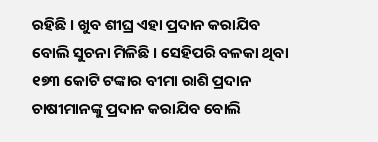ରହିଛି । ଖୁବ ଶୀଘ୍ର ଏହା ପ୍ରଦାନ କରାଯିବ ବୋଲି ସୁଚନା ମିଳିଛି । ସେହିପରି ବଳକା ଥିବା ୧୭୩ କୋଟି ଟଙ୍କାର ବୀମା ରାଶି ପ୍ରଦାନ ଚାଷୀମାନଙ୍କୁ ପ୍ରଦାନ କରାଯିବ ବୋଲି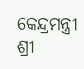କେନ୍ଦ୍ରମନ୍ତ୍ରୀ ଶ୍ରୀ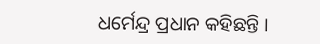ଧର୍ମେନ୍ଦ୍ର ପ୍ରଧାନ କହିଛନ୍ତି ।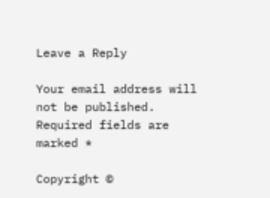Leave a Reply

Your email address will not be published. Required fields are marked *

Copyright ©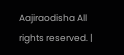Aajiraodisha All rights reserved. |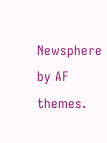Newsphere by AF themes.